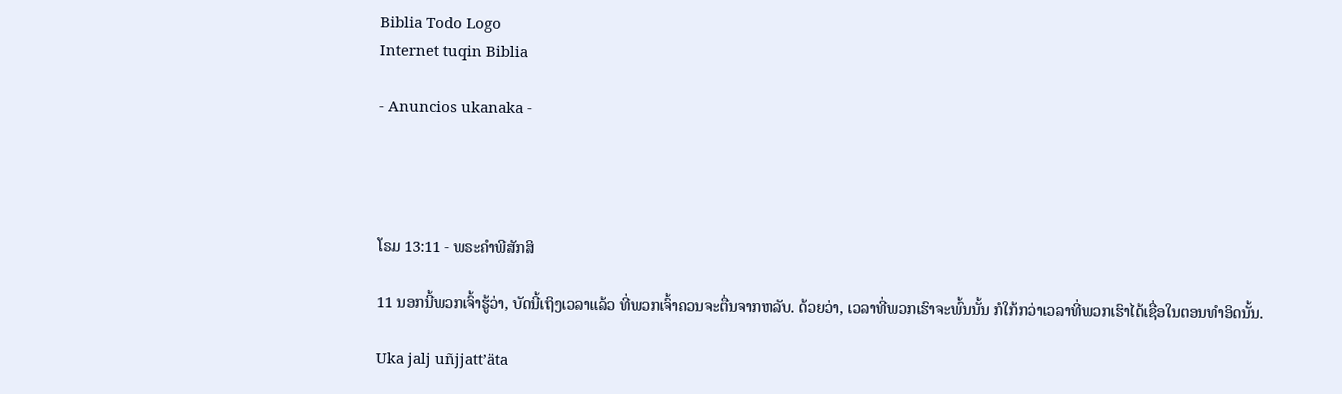Biblia Todo Logo
Internet tuqin Biblia

- Anuncios ukanaka -




ໂຣມ 13:11 - ພຣະຄຳພີສັກສິ

11 ນອກນີ້ພວກເຈົ້າຮູ້ວ່າ, ບັດນີ້ເຖິງເວລາແລ້ວ ທີ່ພວກເຈົ້າຄວນຈະຕື່ນຈາກຫລັບ. ດ້ວຍວ່າ, ເວລາທີ່ພວກເຮົາຈະພົ້ນນັ້ນ ກໍໃກ້ກວ່າເວລາທີ່ພວກເຮົາໄດ້ເຊື່ອໃນຕອນທຳອິດນັ້ນ.

Uka jalj uñjjattʼäta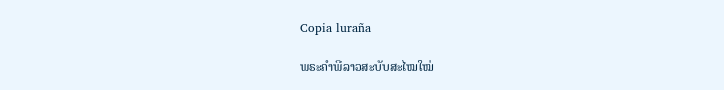Copia luraña

ພຣະຄຳພີລາວສະບັບສະໄໝໃໝ່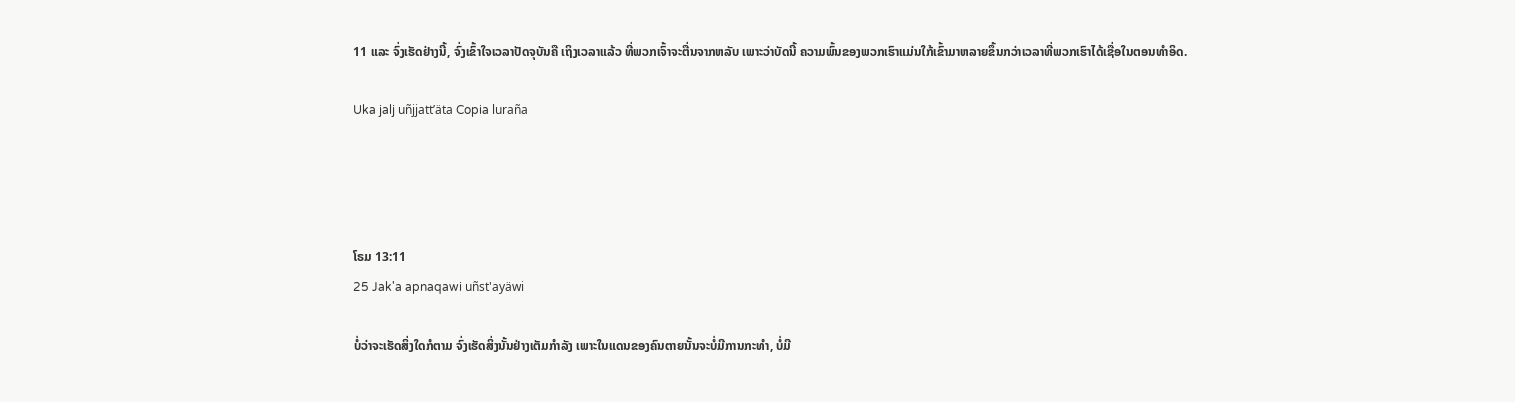11 ແລະ ຈົ່ງເຮັດຢ່າງນີ້, ຈົ່ງເຂົ້າໃຈເວລາປັດຈຸບັນຄື ເຖິງເວລາແລ້ວ ທີ່ພວກເຈົ້າຈະຕື່ນຈາກຫລັບ ເພາະວ່າບັດນີ້ ຄວາມພົ້ນຂອງພວກເຮົາແມ່ນໃກ້ເຂົ້າມາຫລາຍຂຶ້ນກວ່າເວລາທີ່ພວກເຮົາໄດ້ເຊື່ອໃນຕອນທຳອິດ.

Uka jalj uñjjattʼäta Copia luraña




ໂຣມ 13:11
25 Jak'a apnaqawi uñst'ayäwi

ບໍ່ວ່າຈະເຮັດສິ່ງໃດກໍຕາມ ຈົ່ງເຮັດສິ່ງນັ້ນຢ່າງເຕັມກຳລັງ ເພາະໃນແດນຂອງຄົນຕາຍນັ້ນຈະບໍ່ມີການກະທຳ, ບໍ່ມີ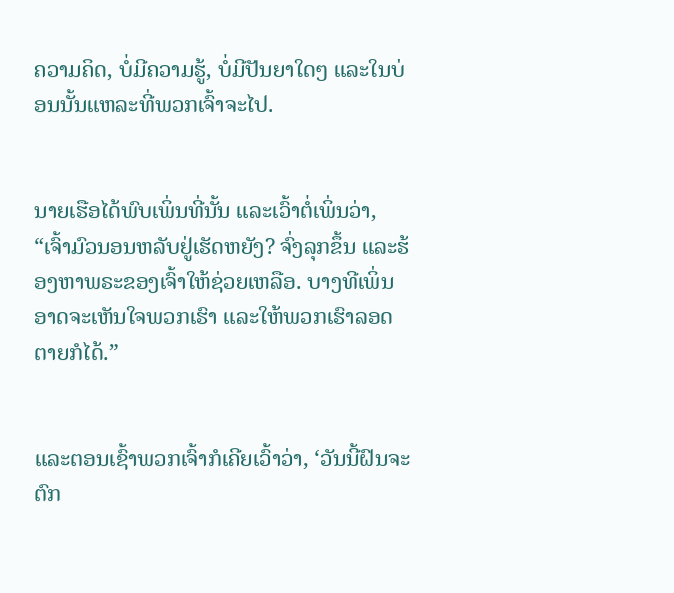ຄວາມຄິດ, ບໍ່ມີຄວາມຮູ້, ບໍ່ມີປັນຍາໃດໆ ແລະໃນບ່ອນນັ້ນແຫລະທີ່ພວກເຈົ້າຈະໄປ.


ນາຍເຮືອໄດ້ພົບເພິ່ນທີ່ນັ້ນ ແລະເວົ້າຕໍ່ເພິ່ນວ່າ, “ເຈົ້າມົວນອນຫລັບຢູ່ເຮັດຫຍັງ? ຈົ່ງລຸກຂຶ້ນ ແລະຮ້ອງຫາພຣະຂອງເຈົ້າໃຫ້ຊ່ວຍເຫລືອ. ບາງທີເພິ່ນອາດຈະເຫັນໃຈພວກເຮົາ ແລະໃຫ້ພວກເຮົາລອດຕາຍກໍໄດ້.”


ແລະຕອນເຊົ້າພວກເຈົ້າກໍເຄີຍເວົ້າວ່າ, ‘ວັນນີ້ຝົນຈະຕົກ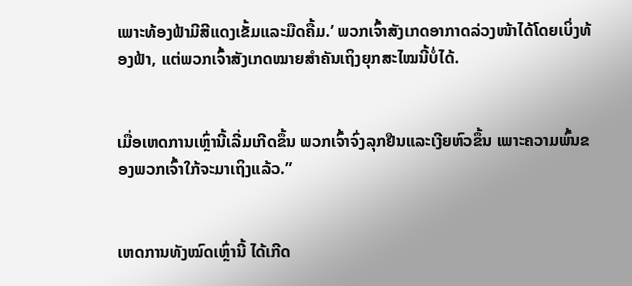ເພາະທ້ອງຟ້າມີສີແດງເຂັ້ມແລະມືດຄື້ມ.’ ພວກເຈົ້າສັງເກດອາກາດລ່ວງໜ້າໄດ້ໂດຍເບິ່ງທ້ອງຟ້າ, ແຕ່ພວກເຈົ້າສັງເກດໝາຍສຳຄັນເຖິງຍຸກສະໄໝນີ້ບໍ່ໄດ້.


ເມື່ອເຫດການເຫຼົ່ານີ້ເລີ່ມເກີດຂຶ້ນ ພວກເຈົ້າຈົ່ງລຸກຢືນແລະເງີຍຫົວຂຶ້ນ ເພາະຄວາມພົ້ນຂອງພວກເຈົ້າໃກ້ຈະມາເຖິງແລ້ວ.”


ເຫດການທັງໝົດເຫຼົ່ານີ້ ໄດ້ເກີດ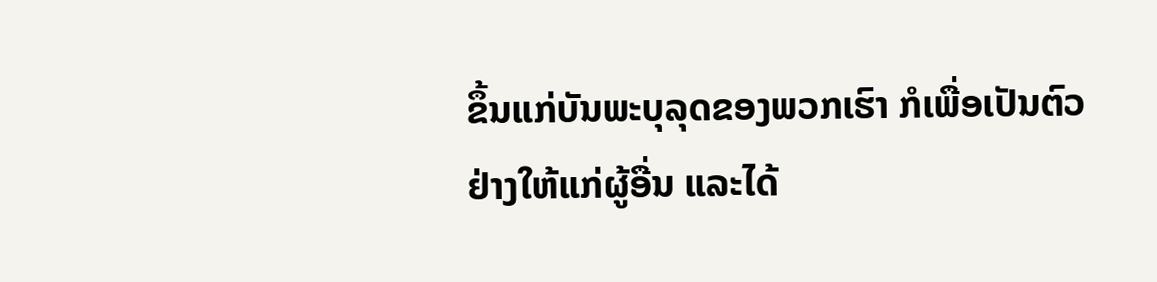ຂຶ້ນແກ່ບັນພະບຸລຸດຂອງພວກເຮົາ ກໍເພື່ອເປັນຕົວຢ່າງໃຫ້ແກ່ຜູ້ອື່ນ ແລະໄດ້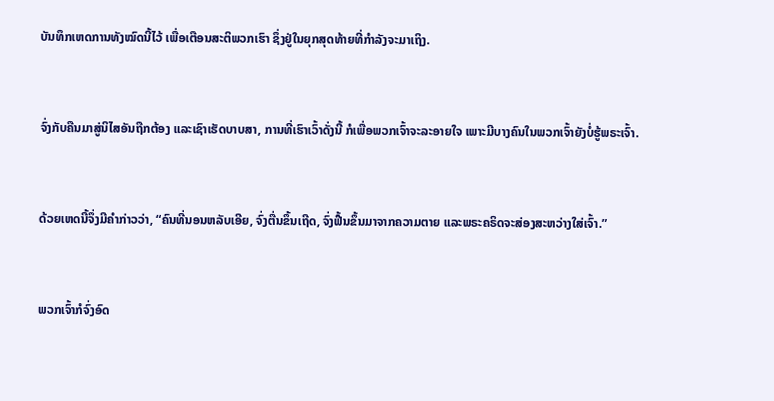ບັນທຶກເຫດການທັງໝົດນີ້ໄວ້ ເພື່ອເຕືອນສະຕິພວກເຮົາ ຊຶ່ງຢູ່ໃນຍຸກສຸດທ້າຍທີ່ກຳລັງຈະມາເຖິງ.


ຈົ່ງກັບຄືນມາສູ່ນິໄສອັນຖືກຕ້ອງ ແລະເຊົາເຮັດບາບສາ, ການທີ່ເຮົາເວົ້າດັ່ງນີ້ ກໍເພື່ອພວກເຈົ້າຈະລະອາຍໃຈ ເພາະມີບາງຄົນໃນພວກເຈົ້າຍັງບໍ່ຮູ້ພຣະເຈົ້າ.


ດ້ວຍເຫດນີ້ຈຶ່ງມີຄຳກ່າວວ່າ, “ຄົນທີ່ນອນຫລັບເອີຍ, ຈົ່ງຕື່ນຂຶ້ນເຖີດ, ຈົ່ງຟື້ນຂຶ້ນມາຈາກຄວາມຕາຍ ແລະພຣະຄຣິດຈະສ່ອງສະຫວ່າງໃສ່ເຈົ້າ.”


ພວກເຈົ້າກໍຈົ່ງອົດ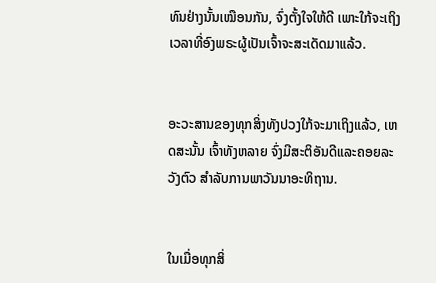ທົນຢ່າງນັ້ນເໝືອນກັນ, ຈົ່ງຕັ້ງໃຈໃຫ້ດີ ເພາະໃກ້ຈະເຖິງເວລາທີ່ອົງພຣະຜູ້ເປັນເຈົ້າຈະສະເດັດມາແລ້ວ.


ອະວະສານຂອງທຸກສິ່ງທັງປວງໃກ້ຈະມາເຖິງແລ້ວ, ເຫດສະນັ້ນ ເຈົ້າທັງຫລາຍ ຈົ່ງມີສະຕິອັນດີແລະຄອຍລະວັງຕົວ ສຳລັບການພາວັນນາອະທິຖານ.


ໃນເມື່ອທຸກສິ່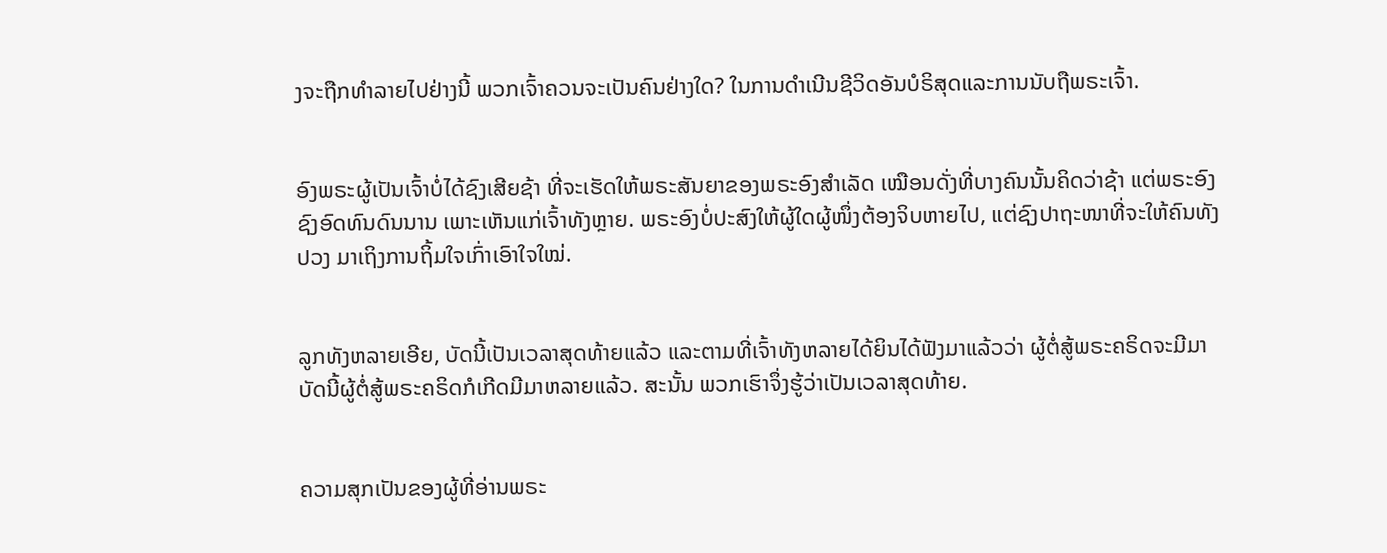ງຈະຖືກທຳລາຍໄປຢ່າງນີ້ ພວກເຈົ້າຄວນຈະເປັນຄົນຢ່າງໃດ? ໃນການດຳເນີນຊີວິດອັນບໍຣິສຸດແລະການນັບຖືພຣະເຈົ້າ.


ອົງພຣະຜູ້ເປັນເຈົ້າບໍ່ໄດ້ຊົງເສີຍຊ້າ ທີ່ຈະເຮັດໃຫ້ພຣະສັນຍາຂອງພຣະອົງສຳເລັດ ເໝືອນດັ່ງທີ່ບາງຄົນນັ້ນຄິດວ່າຊ້າ ແຕ່ພຣະອົງຊົງອົດທົນດົນນານ ເພາະເຫັນແກ່ເຈົ້າທັງຫຼາຍ. ພຣະອົງບໍ່ປະສົງໃຫ້ຜູ້ໃດຜູ້ໜຶ່ງຕ້ອງຈິບຫາຍໄປ, ແຕ່ຊົງປາຖະໜາທີ່ຈະໃຫ້ຄົນທັງປວງ ມາເຖິງການຖິ້ມໃຈເກົ່າເອົາໃຈໃໝ່.


ລູກທັງຫລາຍເອີຍ, ບັດນີ້ເປັນເວລາສຸດທ້າຍແລ້ວ ແລະຕາມທີ່ເຈົ້າທັງຫລາຍໄດ້ຍິນໄດ້ຟັງມາແລ້ວວ່າ ຜູ້ຕໍ່ສູ້ພຣະຄຣິດຈະມີມາ ບັດນີ້ຜູ້ຕໍ່ສູ້ພຣະຄຣິດກໍເກີດມີມາຫລາຍແລ້ວ. ສະນັ້ນ ພວກເຮົາຈຶ່ງຮູ້ວ່າເປັນເວລາສຸດທ້າຍ.


ຄວາມສຸກເປັນຂອງຜູ້ທີ່ອ່ານພຣະ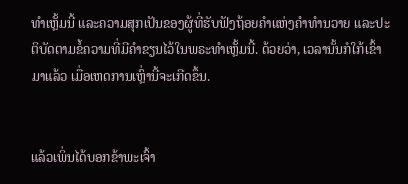ທຳເຫຼັ້ມນີ້ ແລະຄວາມສຸກເປັນຂອງຜູ້ທີ່ຮັບຟັງຖ້ອຍຄຳແຫ່ງຄຳທຳນວາຍ ແລະປະຕິບັດຕາມຂໍ້ຄວາມທີ່ມີຄຳຂຽນໄວ້ໃນພຣະທຳເຫຼັ້ມນີ້. ດ້ວຍວ່າ, ເວລານັ້ນກໍໃກ້ເຂົ້າມາແລ້ວ ເມື່ອເຫດການເຫຼົ່ານີ້ຈະເກີດຂຶ້ນ.


ແລ້ວເພິ່ນໄດ້ບອກຂ້າພະເຈົ້າ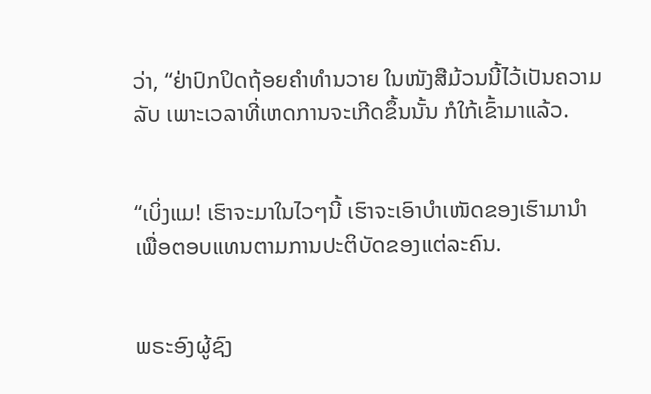ວ່າ, “ຢ່າປົກປິດຖ້ອຍຄຳທຳນວາຍ ໃນໜັງສືມ້ວນນີ້ໄວ້ເປັນຄວາມລັບ ເພາະເວລາທີ່ເຫດການຈະເກີດຂຶ້ນນັ້ນ ກໍໃກ້ເຂົ້າມາແລ້ວ.


“ເບິ່ງແມ! ເຮົາຈະມາໃນໄວໆນີ້ ເຮົາຈະເອົາບຳເໜັດຂອງເຮົາມານຳ ເພື່ອຕອບແທນຕາມການປະຕິບັດຂອງແຕ່ລະຄົນ.


ພຣະອົງຜູ້ຊົງ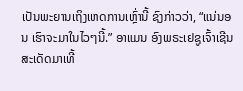ເປັນພະຍານເຖິງເຫດການເຫຼົ່ານີ້ ຊົງກ່າວວ່າ, “ແນ່ນອນ ເຮົາຈະມາໃນໄວໆນີ້.” ອາແມນ ອົງພຣະເຢຊູເຈົ້າເຊີນສະເດັດມາເທີ້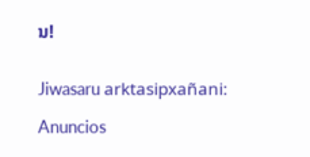ນ!


Jiwasaru arktasipxañani:

Anuncios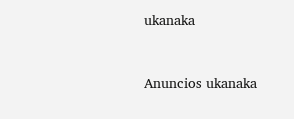ukanaka


Anuncios ukanaka